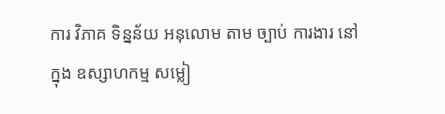ការ វិភាគ ទិន្នន័យ អនុលោម តាម ច្បាប់ ការងារ នៅ ក្នុង ឧស្សាហកម្ម សម្លៀ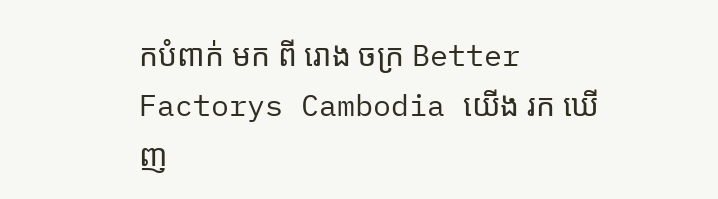កបំពាក់ មក ពី រោង ចក្រ Better Factorys Cambodia យើង រក ឃើញ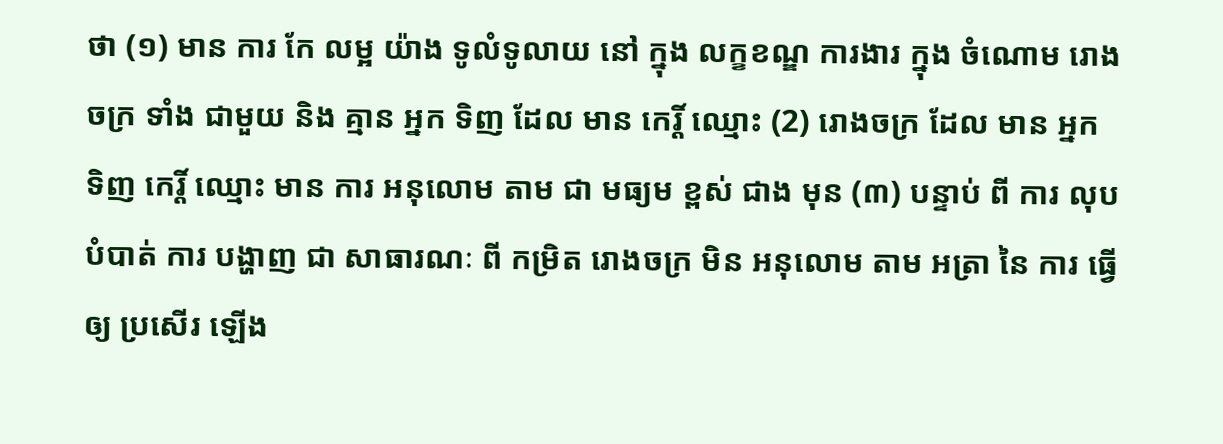ថា (១) មាន ការ កែ លម្អ យ៉ាង ទូលំទូលាយ នៅ ក្នុង លក្ខខណ្ឌ ការងារ ក្នុង ចំណោម រោងចក្រ ទាំង ជាមួយ និង គ្មាន អ្នក ទិញ ដែល មាន កេរ្តិ៍ ឈ្មោះ (2) រោងចក្រ ដែល មាន អ្នក ទិញ កេរ្តិ៍ ឈ្មោះ មាន ការ អនុលោម តាម ជា មធ្យម ខ្ពស់ ជាង មុន (៣) បន្ទាប់ ពី ការ លុប បំបាត់ ការ បង្ហាញ ជា សាធារណៈ ពី កម្រិត រោងចក្រ មិន អនុលោម តាម អត្រា នៃ ការ ធ្វើ ឲ្យ ប្រសើរ ឡើង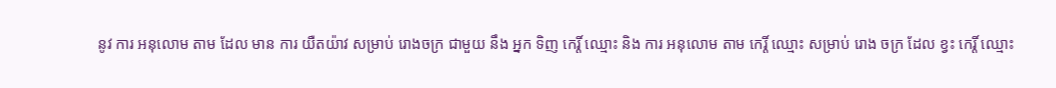នូវ ការ អនុលោម តាម ដែល មាន ការ យឺតយ៉ាវ សម្រាប់ រោងចក្រ ជាមួយ នឹង អ្នក ទិញ កេរ្តិ៍ ឈ្មោះ និង ការ អនុលោម តាម កេរ្តិ៍ ឈ្មោះ សម្រាប់ រោង ចក្រ ដែល ខ្វះ កេរ្តិ៍ ឈ្មោះ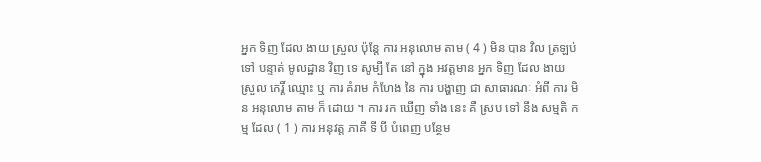អ្នក ទិញ ដែល ងាយ ស្រួល ប៉ុន្តែ ការ អនុលោម តាម ( 4 ) មិន បាន វិល ត្រឡប់ ទៅ បន្ទាត់ មូលដ្ឋាន វិញ ទេ សូម្បី តែ នៅ ក្នុង អវត្តមាន អ្នក ទិញ ដែល ងាយ ស្រួល កេរ្តិ៍ ឈ្មោះ ឬ ការ គំរាម កំហែង នៃ ការ បង្ហាញ ជា សាធារណៈ អំពី ការ មិន អនុលោម តាម ក៏ ដោយ ។ ការ រក ឃើញ ទាំង នេះ គឺ ស្រប ទៅ នឹង សម្មតិ កម្ម ដែល ( 1 ) ការ អនុវត្ត ភាគី ទី បី បំពេញ បន្ថែម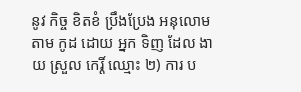នូវ កិច្ច ខិតខំ ប្រឹងប្រែង អនុលោម តាម កូដ ដោយ អ្នក ទិញ ដែល ងាយ ស្រួល កេរ្តិ៍ ឈ្មោះ ២) ការ ប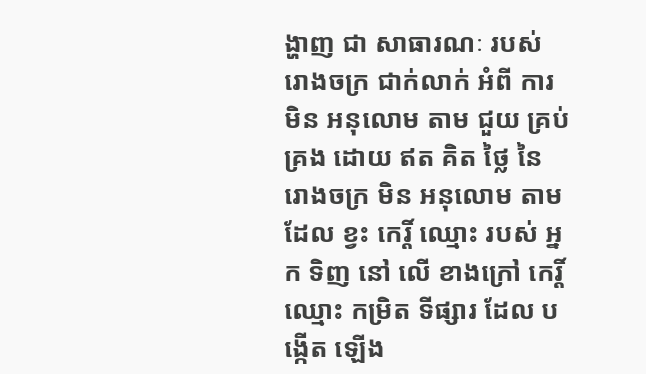ង្ហាញ ជា សាធារណៈ របស់ រោងចក្រ ជាក់លាក់ អំពី ការ មិន អនុលោម តាម ជួយ គ្រប់ គ្រង ដោយ ឥត គិត ថ្លៃ នៃ រោងចក្រ មិន អនុលោម តាម ដែល ខ្វះ កេរ្តិ៍ ឈ្មោះ របស់ អ្នក ទិញ នៅ លើ ខាងក្រៅ កេរ្តិ៍ ឈ្មោះ កម្រិត ទីផ្សារ ដែល បង្កើត ឡើង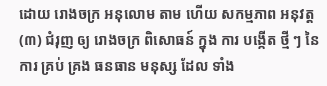ដោយ រោងចក្រ អនុលោម តាម ហើយ សកម្មភាព អនុវត្ត (៣) ជំរុញ ឲ្យ រោងចក្រ ពិសោធន៍ ក្នុង ការ បង្កើត ថ្មី ៗ នៃ ការ គ្រប់ គ្រង ធនធាន មនុស្ស ដែល ទាំង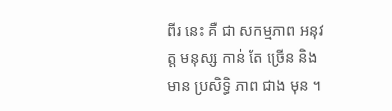ពីរ នេះ គឺ ជា សកម្មភាព អនុវត្ត មនុស្ស កាន់ តែ ច្រើន និង មាន ប្រសិទ្ធិ ភាព ជាង មុន ។